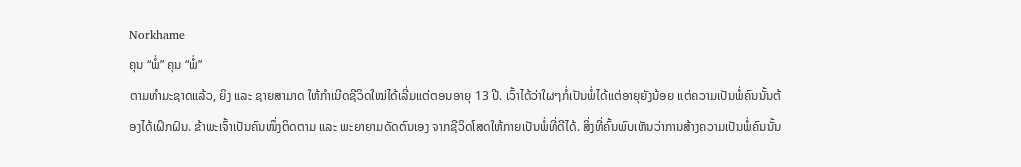Norkhame
ຄຸນ “ພໍ່” ຄຸນ “ພໍ່”
ຕາມທຳມະຊາດແລ້ວ, ຍິງ ແລະ ຊາຍສາມາດ ໃຫ້ກຳເນີດຊີວິດໃໝ່ໄດ້ເລີ່ມແຕ່ຕອນອາຍຸ 13 ປີ. ເວົ້າໄດ້ວ່າໃຜໆກໍ່ເປັນພໍ່ໄດ້ແຕ່ອາຍຸຍັງນ້ອຍ ແຕ່ຄວາມເປັນພໍ່ຄົນນັ້ນຕ້ອງໄດ້ເຝິກຝົນ. ຂ້າພະເຈົ້າເປັນຄົນໜຶ່ງຕິດຕາມ ແລະ ພະຍາຍາມດັດຕົນເອງ ຈາກຊີວິດໂສດໃຫ້ກາຍເປັນພໍ່ທີ່ດີໄດ້. ສິ່ງທີ່ຄົ້ນພົບເຫັນວ່າການສ້າງຄວາມເປັນພໍ່ຄົນນັ້ນ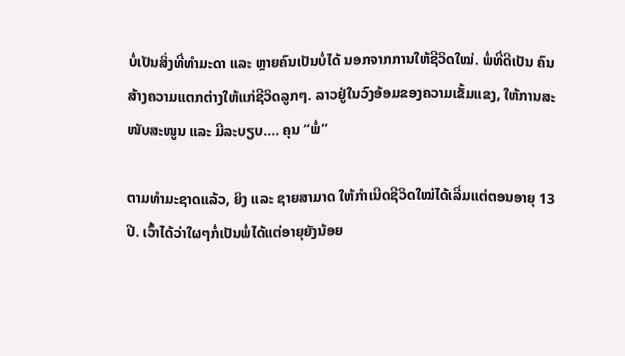ບໍ່ເປັນສິ່ງທີ່ທຳມະດາ ແລະ ຫຼາຍຄົນເປັນບໍ່ໄດ້ ນອກຈາກການໃຫ້ຊີວິດໃໝ່. ພໍ່ທີ່ດີເປັນ ຄົນສ້າງຄວາມແຕກຕ່າງໃຫ້ແກ່ຊີວິດລູກໆ. ລາວຢູ່ໃນວົງອ້ອມຂອງຄວາມເຂັ້ມແຂງ, ໃຫ້ການສະໜັບສະໜູນ ແລະ ມີລະບຽບ.... ຄຸນ “ພໍ່”

ຕາມທຳມະຊາດແລ້ວ, ຍິງ ແລະ ຊາຍສາມາດ ໃຫ້ກຳເນີດຊີວິດໃໝ່ໄດ້ເລີ່ມແຕ່ຕອນອາຍຸ 13 ປີ. ເວົ້າໄດ້ວ່າໃຜໆກໍ່ເປັນພໍ່ໄດ້ແຕ່ອາຍຸຍັງນ້ອຍ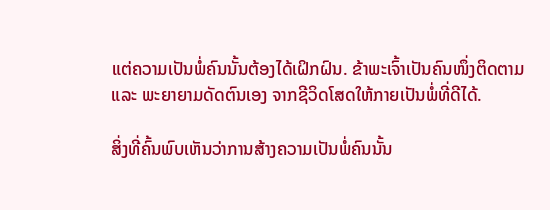ແຕ່ຄວາມເປັນພໍ່ຄົນນັ້ນຕ້ອງໄດ້ເຝິກຝົນ. ຂ້າພະເຈົ້າເປັນຄົນໜຶ່ງຕິດຕາມ ແລະ ພະຍາຍາມດັດຕົນເອງ ຈາກຊີວິດໂສດໃຫ້ກາຍເປັນພໍ່ທີ່ດີໄດ້.

ສິ່ງທີ່ຄົ້ນພົບເຫັນວ່າການສ້າງຄວາມເປັນພໍ່ຄົນນັ້ນ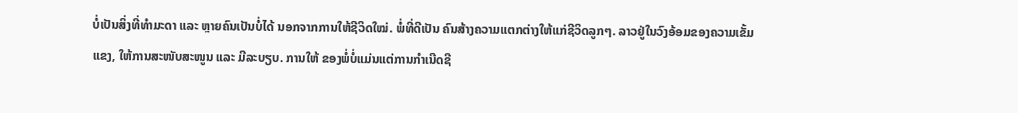ບໍ່ເປັນສິ່ງທີ່ທຳມະດາ ແລະ ຫຼາຍຄົນເປັນບໍ່ໄດ້ ນອກຈາກການໃຫ້ຊີວິດໃໝ່. ພໍ່ທີ່ດີເປັນ ຄົນສ້າງຄວາມແຕກຕ່າງໃຫ້ແກ່ຊີວິດລູກໆ. ລາວຢູ່ໃນວົງອ້ອມຂອງຄວາມເຂັ້ມແຂງ, ໃຫ້ການສະໜັບສະໜູນ ແລະ ມີລະບຽບ. ການໃຫ້ ຂອງພໍ່ບໍ່ແມ່ນແຕ່ການກຳເນີດຊີ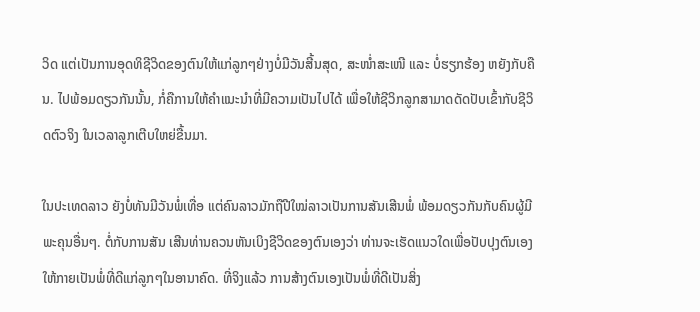ວິດ ແຕ່ເປັນການອຸດທິຊີວິດຂອງຕົນໃຫ້ແກ່ລູກໆຢ່າງບໍ່ມີວັນສີ້ນສຸດ, ສະໜໍ່າສະເໜີ ແລະ ບໍ່ຮຽກຮ້ອງ ຫຍັງກັບຄືນ. ໄປພ້ອມດຽວກັນນັ້ນ, ກໍ່ຄືການໃຫ້ຄຳແນະນຳທີ່ມີຄວາມເປັນໄປໄດ້ ເພື່ອໃຫ້ຊີວິກລູກສາມາດດັດປັບເຂົ້າກັບຊີວິດຕົວຈິງ ໃນເວລາລູກເຕີບໃຫຍ່ຂື້ນມາ.

ໃນປະເທດລາວ ຍັງບໍ່ທັນມີວັນພໍ່ເທື່ອ ແຕ່ຄົນລາວມັກຖືປີໃໝ່ລາວເປັນການສັນເສີນພໍ່ ພ້ອມດຽວກັນກັບຄົນຜູ້ມີພະຄຸນອື່ນໆ. ຕໍ່ກັບການສັນ ເສີນທ່ານຄວນຫັນເບິງຊີວິດຂອງຕົນເອງວ່າ ທ່ານຈະເຮັດແນວໃດເພື່ອປັບປຸງຕົນເອງໃຫ້ກາຍເປັນພໍ່ທີ່ດີແກ່ລູກໆໃນອານາຄົດ. ທີ່ຈິງແລ້ວ ການສ້າງຕົນເອງເປັນພໍ່ທີ່ດີເປັນສິ່ງ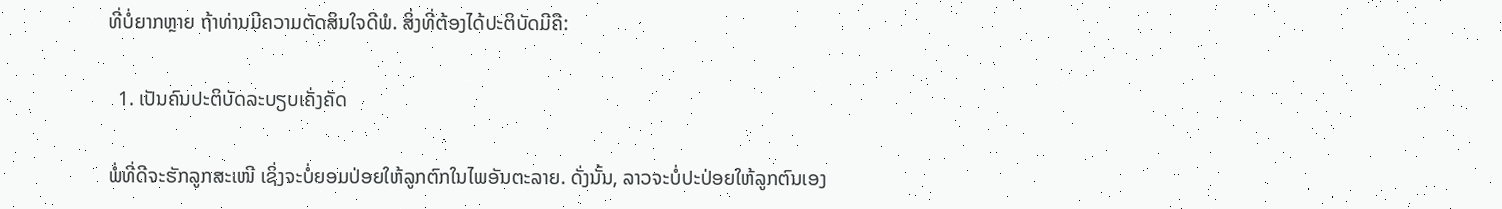ທີ່ບໍ່ຍາກຫຼາຍ ຖ້າທ່ານມີຄວາມຕັດສິນໃຈດີພໍ. ສິ່ງທີ່ຕ້ອງໄດ້ປະຕິບັດມີຄື:

  1. ເປັນຄົນປະຕິບັດລະບຽບເຄັ່ງຄັດ

ພໍ່ທີ່ດີຈະຮັກລູກສະເໜີ ເຊິ່ງຈະບໍ່ຍອມປ່ອຍໃຫ້ລູກຕົກໃນໄພອັນຕະລາຍ. ດັ່ງນັ້ນ, ລາວຈະບໍ່ປະປ່ອຍໃຫ້ລູກຕົນເອງ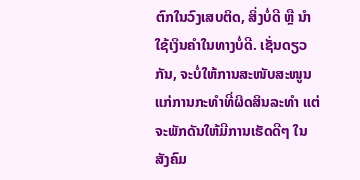ຕົກໃນວົງເສບຕິດ, ສິ່ງບໍ່ດີ ຫຼື ນຳໃຊ້ເງິນຄຳໃນທາງບໍ່ດີ. ເຊັ່ນດຽວກັນ, ຈະບໍ່ໃຫ້ການສະໜັບສະໜູນແກ່ການກະທຳທີ່ຜິດສິນລະທຳ ແຕ່ຈະພັກດັນໃຫ້ມີການເຮັດດີໆ ໃນສັງຄົມ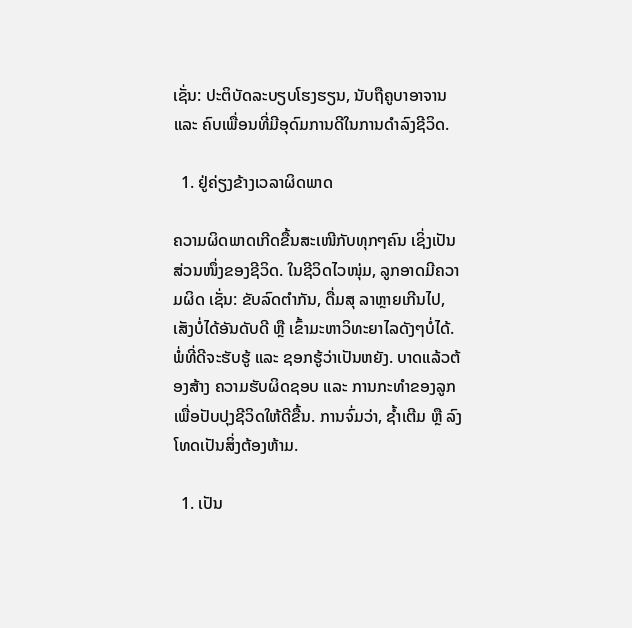ເຊັ່ນ: ປະຕິບັດລະບຽບໂຮງຮຽນ, ນັບຖືຄູບາອາຈານ ແລະ ຄົບເພື່ອນທີ່ມີອຸດົມການດີໃນການດຳລົງຊີວິດ.

  1. ຢູ່ຄ່ຽງຂ້າງເວລາຜິດພາດ

ຄວາມຜິດພາດເກີດຂື້ນສະເໜີກັບທຸກໆຄົນ ເຊິ່ງເປັນສ່ວນໜຶ່ງຂອງຊີວິດ. ໃນຊີວິດໄວໜຸ່ມ, ລູກອາດມີຄວາມຜິດ ເຊັ່ນ: ຂັບລົດຕຳກັນ, ດື່ມສຸ ລາຫຼາຍເກີນໄປ, ເສັງບໍ່ໄດ້ອັນດັບດີ ຫຼື ເຂົ້າມະຫາວິທະຍາໄລດັງໆບໍ່ໄດ້. ພໍ່ທີ່ດີຈະຮັບຮູ້ ແລະ ຊອກຮູ້ວ່າເປັນຫຍັງ. ບາດແລ້ວຕ້ອງສ້າງ ຄວາມຮັບຜິດຊອບ ແລະ ການກະທຳຂອງລູກເພື່ອປັບປຸງຊີວິດໃຫ້ດີຂື້ນ. ການຈົ່ມວ່າ, ຊ້ຳເຕີມ ຫຼື ລົງໂທດເປັນສິ່ງຕ້ອງຫ້າມ.

  1. ເປັນ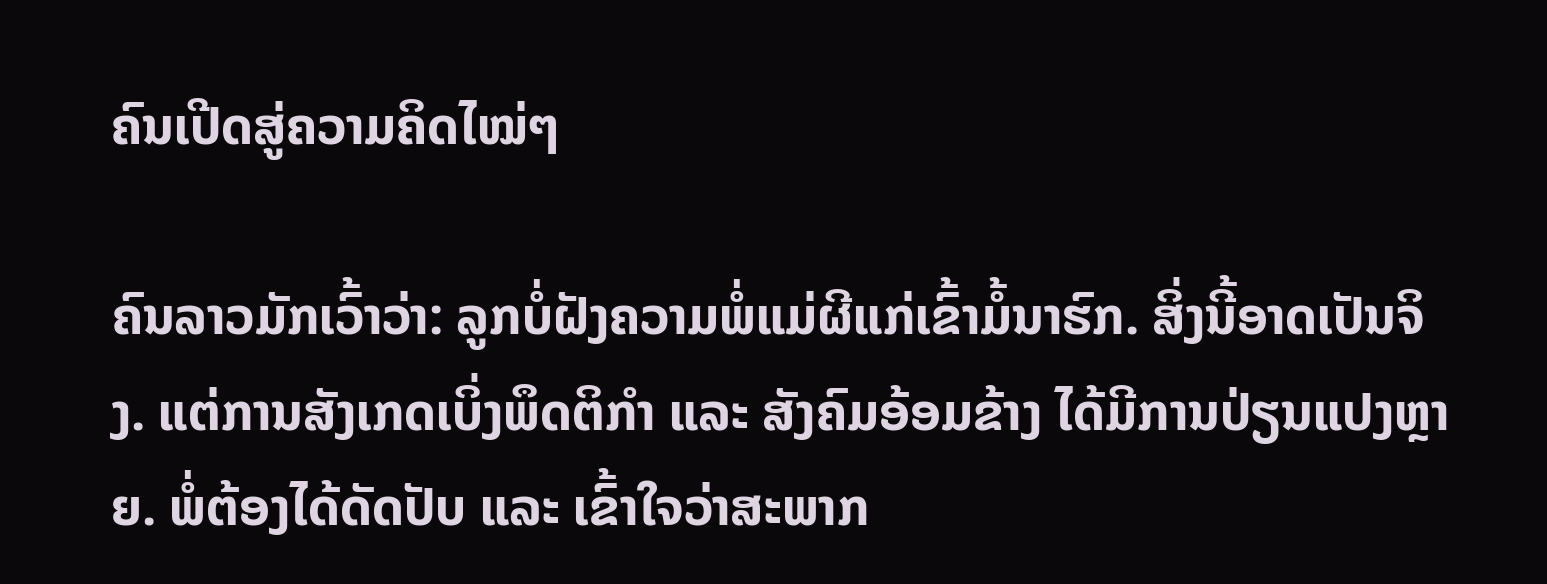ຄົນເປີດສູ່ຄວາມຄິດໄໝ່ໆ

ຄົນລາວມັກເວົ້າວ່າ: ລູກບໍ່ຝັງຄວາມພໍ່ແມ່ຜີແກ່ເຂົ້າມໍ້ນາຮົກ. ສິ່ງນີ້ອາດເປັນຈິງ. ແຕ່ການສັງເກດເບິ່ງພຶດຕິກຳ ແລະ ສັງຄົມອ້ອມຂ້າງ ໄດ້ມີການປ່ຽນແປງຫຼາຍ. ພໍ່ຕ້ອງໄດ້ດັດປັບ ແລະ ເຂົ້າໃຈວ່າສະພາກ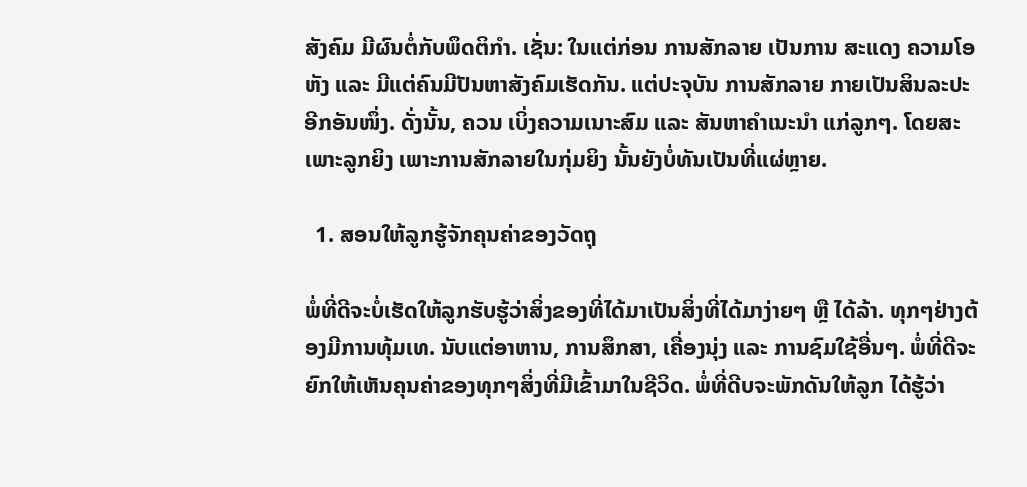ສັງຄົມ ມີຜົນຕໍ່ກັບພຶດຕິກຳ. ເຊັ່ນ: ໃນແຕ່ກ່ອນ ການສັກລາຍ ເປັນການ ສະແດງ ຄວາມໂອຫັງ ແລະ ມີແຕ່ຄົນມີປັນຫາສັງຄົມເຮັດກັນ. ແຕ່ປະຈຸບັນ ການສັກລາຍ ກາຍເປັນສິນລະປະ ອີກອັນໜຶ່ງ. ດັ່ງນັ້ນ, ຄວນ ເບິ່ງຄວາມເນາະສົມ ແລະ ສັນຫາຄຳເນະນຳ ແກ່ລູກໆ. ໂດຍສະເພາະລູກຍິງ ເພາະການສັກລາຍໃນກຸ່ມຍິງ ນັ້ນຍັງບໍ່ທັນເປັນທີ່ແຜ່ຫຼາຍ.

  1. ສອນໃຫ້ລູກຮູ້ຈັກຄຸນຄ່າຂອງວັດຖຸ

ພໍ່ທີ່ດີຈະບໍ່ເຮັດໃຫ້ລູກຮັບຮູ້ວ່າສິ່ງຂອງທີ່ໄດ້ມາເປັນສິ່ງທີ່ໄດ້ມາງ່າຍໆ ຫຼື ໄດ້ລ້າ. ທຸກໆຢ່າງຕ້ອງມີການທຸ້ມເທ. ນັບແຕ່ອາຫານ, ການສຶກສາ, ເຄື່ອງນຸ່ງ ແລະ ການຊົມໃຊ້ອື່ນໆ. ພໍ່ທີ່ດີຈະຍົກໃຫ້ເຫັນຄຸນຄ່າຂອງທຸກໆສິ່ງທີ່ມີເຂົ້າມາໃນຊີວິດ. ພໍ່ທີ່ດີບຈະພັກດັນໃຫ້ລູກ ໄດ້ຮູ້ວ່າ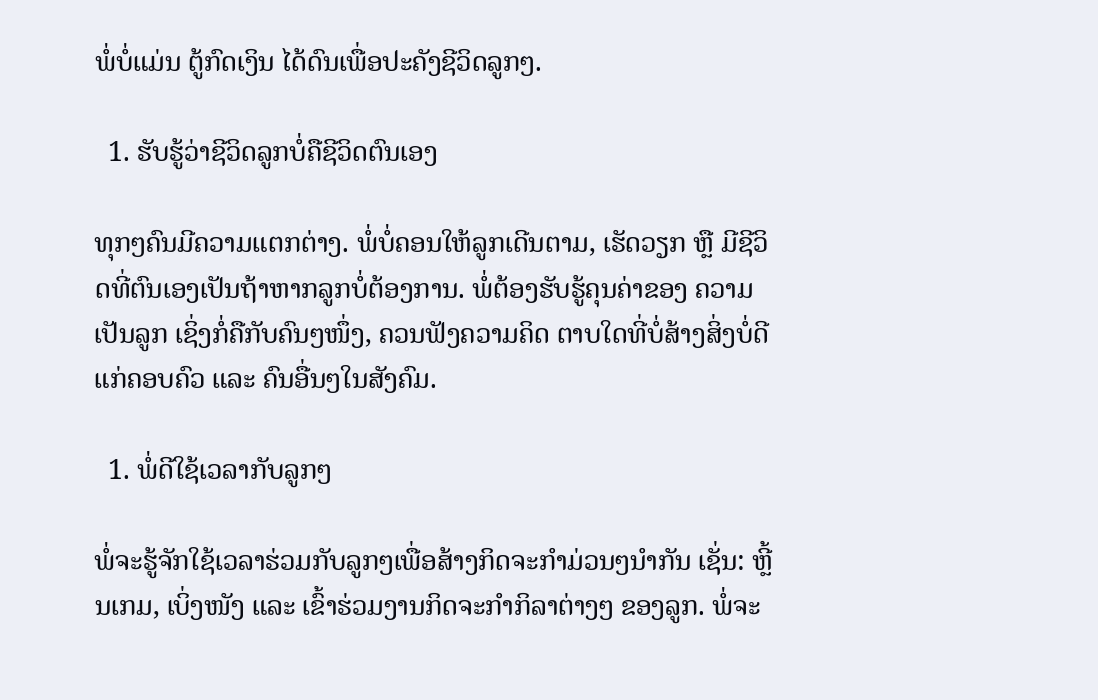ພໍ່ບໍ່ແມ່ນ ຕູ້ກົດເງິນ ໄດ້ດົນເພື່ອປະຄັງຊີວິດລູກໆ.

  1. ຮັບຮູ້ວ່າຊີວິດລູກບໍ່ຄືຊີວິດຕົນເອງ

ທຸກໆຄົນມີຄວາມແຕກຕ່າງ. ພໍ່ບໍ່ຄອນໃຫ້ລູກເດີນຕາມ, ເຮັດວຽກ ຫຼື ມີຊີວິດທີ່ຕົນເອງເປັນຖ້າຫາກລູກບໍ່ຕ້ອງການ. ພໍ່ຕ້ອງຮັບຮູ້ຄຸນຄ່າຂອງ ຄວາມເປັນລູກ ເຊິ່ງກໍ່ຄືກັບຄົນໆໜຶ່ງ, ຄວນຟັງຄວາມຄິດ ຕາບໃດທີ່ບໍ່ສ້າງສິ່ງບໍ່ດີແກ່ຄອບຄົວ ແລະ ຄົນອື່ນໆໃນສັງຄົມ.

  1. ພໍ່ດີໃຊ້ເວລາກັບລູກໆ

ພໍ່ຈະຮູ້ຈັກໃຊ້ເວລາຮ່ວມກັບລູກໆເພື່ອສ້າງກິດຈະກຳມ່ວນໆນຳກັນ ເຊັ່ນ: ຫຼີ້ນເກມ, ເບິ່ງໜັງ ແລະ ເຂົ້າຮ່ວມງານກິດຈະກຳກິລາຕ່າງໆ ຂອງລູກ. ພໍ່ຈະ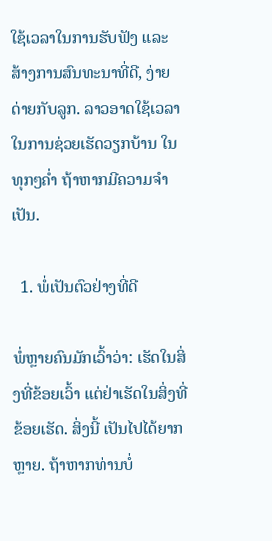ໃຊ້ເວລາໃນການຮັບຟັງ ແລະ ສ້າງການສົນທະນາທີ່ດີ, ງ່າຍດ່າຍກັບລູກ. ລາວອາດໃຊ້ເວລາໃນການຊ່ວຍເຮັດວຽກບ້ານ ໃນທຸກໆຄໍ່າ ຖ້າຫາກມີຄວາມຈຳເປັນ.

  1. ພໍ່ເປັນຕົວຢ່າງທີ່ດີ

ພໍ່ຫຼາຍຄົນມັກເວົ້າວ່າ: ເຮັດໃນສິ່ງທີ່ຂ້ອຍເວົ້າ ແຕ່ຢ່າເຮັດໃນສິ່ງທີ່ຂ້ອຍເຮັດ. ສິ່ງນີ້ ເປັນໄປໄດ້ຍາກຫຼາຍ. ຖ້າຫາກທ່ານບໍ່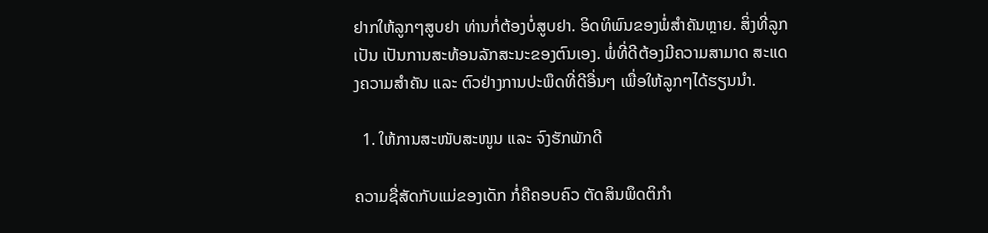ຢາກໃຫ້ລູກໆສູບຢາ ທ່ານກໍ່ຕ້ອງບໍ່ສູບຢາ. ອິດທິພົນຂອງພໍ່ສຳຄັນຫຼາຍ. ສິ່ງທີ່ລູກເປັນ ເປັນການສະທ້ອນລັກສະນະຂອງຕົນເອງ. ພໍ່ທີ່ດີຕ້ອງມີຄວາມສາມາດ ສະແດງຄວາມສຳຄັນ ແລະ ຕົວຢ່າງການປະພຶດທີ່ດີອື່ນໆ ເພື່ອໃຫ້ລູກໆໄດ້ຮຽນນຳ.

  1. ໃຫ້ການສະໜັບສະໜູນ ແລະ ຈົງຮັກພັກດີ

ຄວາມຊື່ສັດກັບແມ່ຂອງເດັກ ກໍ່ຄືຄອບຄົວ ຕັດສິນພຶດຕິກຳ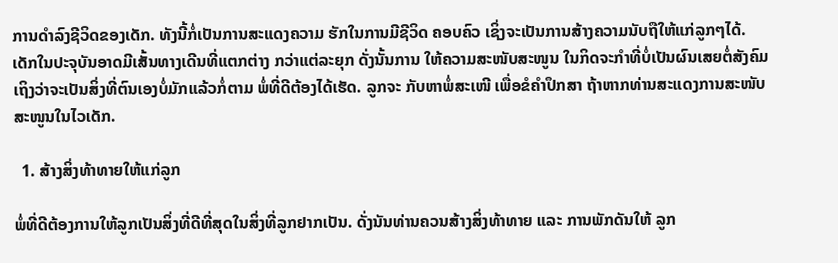ການດຳລົງຊີວິດຂອງເດັກ. ທັງນີ້ກໍ່ເປັນການສະແດງຄວາມ ຮັກໃນການມີຊີວິດ ຄອບຄົວ ເຊິ່ງຈະເປັນການສ້າງຄວາມນັບຖືໃຫ້ແກ່ລູກໆໄດ້. ເດັກໃນປະຈຸບັນອາດມີເສັ້ນທາງເດີນທີ່ແຕກຕ່າງ ກວ່າແຕ່ລະຍຸກ ດັ່ງນັ້ນການ ໃຫ້ຄວາມສະໜັບສະໜູນ ໃນກິດຈະກຳທີ່ບໍ່ເປັນຜົນເສຍຕໍ່ສັງຄົມ ເຖິງວ່າຈະເປັນສິ່ງທີ່ຕົນເອງບໍ່ມັກແລ້ວກໍ່ຕາມ ພໍ່ທີ່ດີຕ້ອງໄດ້ເຮັດ. ລູກຈະ ກັບຫາພໍ່ສະເໜີ ເພື່ອຂໍຄຳປຶກສາ ຖ້າຫາກທ່ານສະແດງການສະໜັບສະໜູນໃນໄວເດັກ.

  1. ສ້າງສິ່ງທ້າທາຍໃຫ້ແກ່ລູກ

ພໍ່ທີ່ດີຕ້ອງການໃຫ້ລູກເປັນສິ່ງທີ່ດີທີ່ສຸດໃນສິ່ງທີ່ລູກຢາກເປັນ. ດັ່ງນັນທ່ານຄວນສ້າງສິ່ງທ້າທາຍ ແລະ ການພັກດັນໃຫ້ ລູກ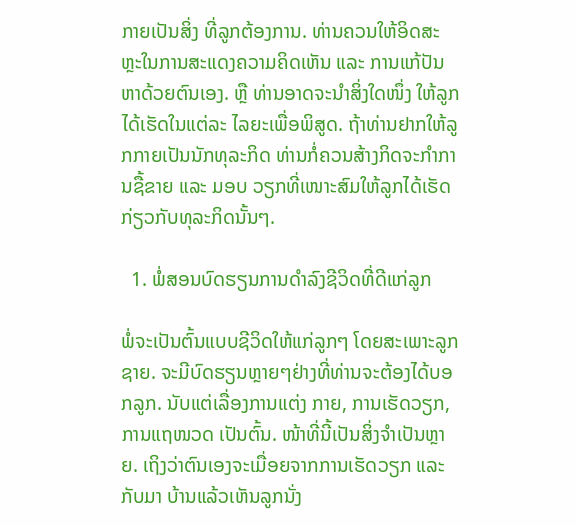ກາຍເປັນສິ່ງ ທີ່ລູກຕ້ອງການ. ທ່ານຄວນໃຫ້ອິດສະຫຼະໃນການສະແດງຄວາມຄິດເຫັນ ແລະ ການແກ້ປັນຫາດ້ວຍຕົນເອງ. ຫຼື ທ່ານອາດຈະນຳສິ່ງໃດໜຶ່ງ ໃຫ້ລູກໄດ້ເຮັດໃນແຕ່ລະ ໄລຍະເພື່ອພິສູດ. ຖ້າທ່ານຢາກໃຫ້ລູກກາຍເປັນນັກທຸລະກິດ ທ່ານກໍ່ຄວນສ້າງກິດຈະກຳການຊື້ຂາຍ ແລະ ມອບ ວຽກທີ່ເໜາະສົມໃຫ້ລູກໄດ້ເຮັດ ກ່ຽວກັບທຸລະກິດນັ້ນໆ.

  1. ພໍ່ສອນບົດຮຽນການດຳລົງຊີວິດທີ່ດີແກ່ລູກ

ພໍ່ຈະເປັນຕົ້ນແບບຊີວິດໃຫ້ແກ່ລູກໆ ໂດຍສະເພາະລູກຊາຍ. ຈະມີບົດຮຽນຫຼາຍໆຢ່າງທີ່ທ່ານຈະຕ້ອງໄດ້ບອກລູກ. ນັບແຕ່ເລື່ອງການແຕ່ງ ກາຍ, ການເຮັດວຽກ, ການແຖໜວດ ເປັນຕົ້ນ. ໜ້າທີ່ນີ້ເປັນສິ່ງຈຳເປັນຫຼາຍ. ເຖິງວ່າຕົນເອງຈະເມື່ອຍຈາກການເຮັດວຽກ ແລະ ກັບມາ ບ້ານແລ້ວເຫັນລູກນັ່ງ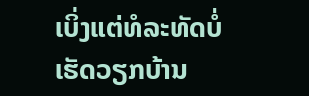ເບິ່ງແຕ່ທໍລະທັດບໍ່ເຮັດວຽກບ້ານ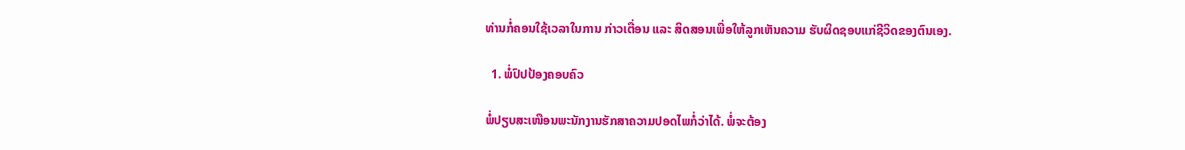ທ່ານກໍ່ຄອນໃຊ້ເວລາໃນການ ກ່າວເຕື່ອນ ແລະ ສິດສອນເພື່ອໃຫ້ລູກເຫັນຄວາມ ຮັບຜິດຊອບແກ່ຊີວິດຂອງຕົນເອງ.

  1. ພໍ່ປົປປ້ອງຄອບຄົວ

ພໍ່ປຽບສະເໜືອນພະນັກງານຮັກສາຄວາມປອດໄພກໍ່ວ່າໄດ້. ພໍ່ຈະຕ້ອງ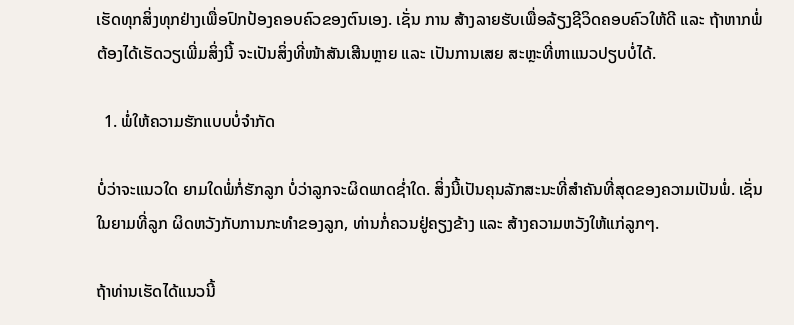ເຮັດທຸກສິ່ງທຸກຢ່າງເພື່ອປົກປ້ອງຄອບຄົວຂອງຕົນເອງ. ເຊັ່ນ ການ ສ້າງລາຍຮັບເພື່ອລ້ຽງຊີວິດຄອບຄົວໃຫ້ດີ ແລະ ຖ້າຫາກພໍ່ຕ້ອງໄດ້ເຮັດວຽເພີ່ມສິ່ງນີ້ ຈະເປັນສິ່ງທີ່ໜ້າສັນເສີນຫຼາຍ ແລະ ເປັນການເສຍ ສະຫຼະທີ່ຫາແນວປຽບບໍ່ໄດ້.

  1. ພໍ່ໃຫ້ຄວາມຮັກແບບບໍ່ຈຳກັດ

ບໍ່ວ່າຈະແນວໃດ ຍາມໃດພໍ່ກໍ່ຮັກລູກ ບໍ່ວ່າລູກຈະຜິດພາດຊໍ່າໃດ. ສິ່ງນີ້ເປັນຄຸນລັກສະນະທີ່ສຳຄັນທີ່ສຸດຂອງຄວາມເປັນພໍ່. ເຊັ່ນໃນຍາມທີ່ລູກ ຜິດຫວັງກັບການກະທຳຂອງລູກ, ທ່ານກໍ່ຄວນຢູ່ຄຽງຂ້າງ ແລະ ສ້າງຄວາມຫວັງໃຫ້ແກ່ລູກໆ.

ຖ້າທ່ານເຮັດໄດ້ແນວນີ້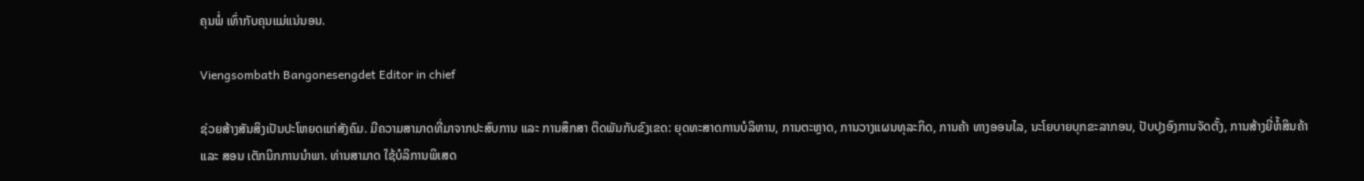ຄຸນພໍ່ ເທົ່າກັບຄຸນແມ່ແນ່ນອນ.

Viengsombath Bangonesengdet Editor in chief

ຊ່ວຍສ້າງສັນສິງເປັນປະໂຫຍດແກ່ສັງຄົມ. ມີຄວາມສາມາດທີ່ມາຈາກປະສົບການ ແລະ ການສຶກສາ ຕິດພັນກັບຂົງເຂດ: ຍຸດທະສາດການບໍລິຫານ, ການຕະຫຼາດ, ການວາງແຜນທຸລະກິດ, ການຄ້າ ທາງອອນໄລ, ນະໂຍບາຍບຸກຂະລາກອນ, ປັບປຸງອົງການຈັດຕັ້ງ, ການສ້າງຍີ່ຫໍ້ສິນຄ້າ ແລະ ສອນ ເຕັກນິກການນຳພາ. ທ່ານສາມາດ ໃຊ້ບໍລິການພິເສດ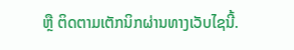ຫຼື ຕິດຕາມເຕັກນິກຜ່ານທາງເວັບໄຊນີ້.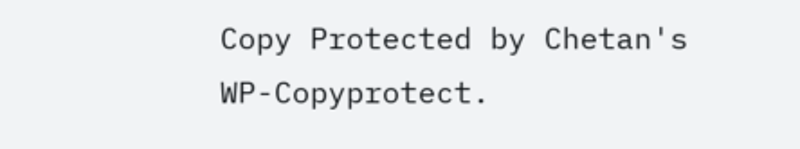Copy Protected by Chetan's WP-Copyprotect.